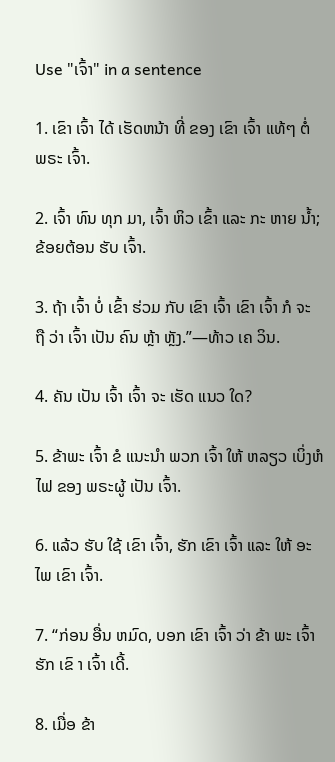Use "ເຈົ້າ" in a sentence

1. ເຂົາ ເຈົ້າ ໄດ້ ເຮັດຫນ້າ ທີ່ ຂອງ ເຂົາ ເຈົ້າ ແທ້ໆ ຕໍ່ ພຣະ ເຈົ້າ.

2. ເຈົ້າ ທົນ ທຸກ ມາ, ເຈົ້າ ຫິວ ເຂົ້າ ແລະ ກະ ຫາຍ ນ້ຳ; ຂ້ອຍຕ້ອນ ຮັບ ເຈົ້າ.

3. ຖ້າ ເຈົ້າ ບໍ່ ເຂົ້າ ຮ່ວມ ກັບ ເຂົາ ເຈົ້າ ເຂົາ ເຈົ້າ ກໍ ຈະ ຖື ວ່າ ເຈົ້າ ເປັນ ຄົນ ຫຼ້າ ຫຼັງ.”—ທ້າວ ເຄ ວິນ.

4. ຄັນ ເປັນ ເຈົ້າ ເຈົ້າ ຈະ ເຮັດ ແນວ ໃດ?

5. ຂ້າພະ ເຈົ້າ ຂໍ ແນະນໍາ ພວກ ເຈົ້າ ໃຫ້ ຫລຽວ ເບິ່ງຫໍ ໄຟ ຂອງ ພຣະຜູ້ ເປັນ ເຈົ້າ.

6. ແລ້ວ ຮັບ ໃຊ້ ເຂົາ ເຈົ້າ, ຮັກ ເຂົາ ເຈົ້າ ແລະ ໃຫ້ ອະ ໄພ ເຂົາ ເຈົ້າ.

7. “ກ່ອນ ອື່ນ ຫມົດ, ບອກ ເຂົາ ເຈົ້າ ວ່າ ຂ້າ ພະ ເຈົ້າ ຮັກ ເຂົ າ ເຈົ້າ ເດີ້.

8. ເມື່ອ ຂ້າ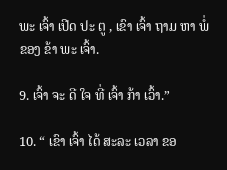ພະ ເຈົ້າ ເປີດ ປະ ຕູ , ເຂົາ ເຈົ້າ ຖາມ ຫາ ພໍ່ ຂອງ ຂ້າ ພະ ເຈົ້າ.

9. ເຈົ້າ ຈະ ດີ ໃຈ ທີ່ ເຈົ້າ ກ້າ ເວົ້າ.”

10. “ ເຂົາ ເຈົ້າ ໄດ້ ສະລະ ເວລາ ຂອ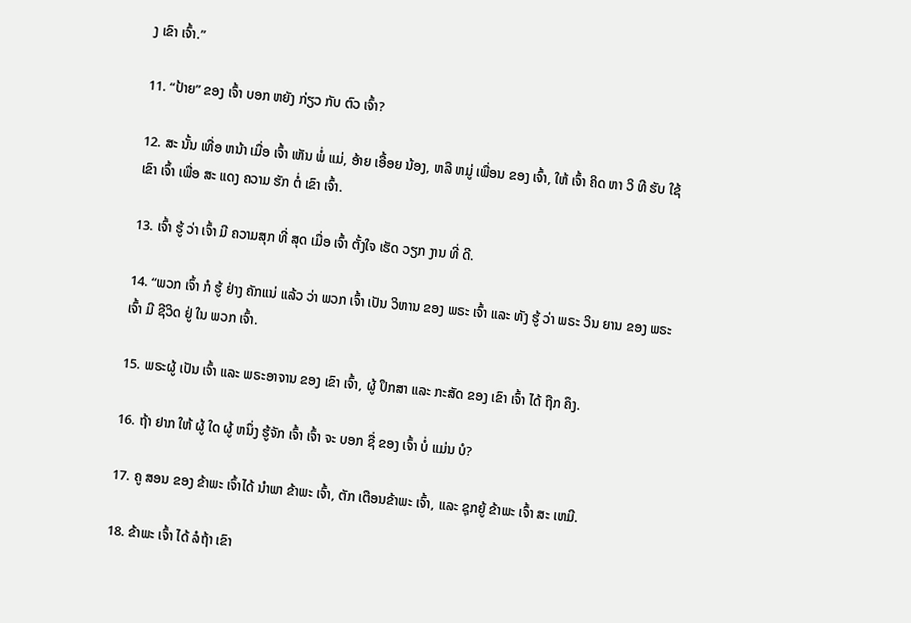ງ ເຂົາ ເຈົ້າ.”

11. “ປ້າຍ” ຂອງ ເຈົ້າ ບອກ ຫຍັງ ກ່ຽວ ກັບ ຕົວ ເຈົ້າ?

12. ສະ ນັ້ນ ເທື່ອ ຫນ້າ ເມື່ອ ເຈົ້າ ເຫັນ ພໍ່ ແມ່, ອ້າຍ ເອື້ອຍ ນ້ອງ, ຫລື ຫມູ່ ເພື່ອນ ຂອງ ເຈົ້າ, ໃຫ້ ເຈົ້າ ຄິດ ຫາ ວິ ທີ ຮັບ ໃຊ້ ເຂົາ ເຈົ້າ ເພື່ອ ສະ ແດງ ຄວາມ ຮັກ ຕໍ່ ເຂົາ ເຈົ້າ.

13. ເຈົ້າ ຮູ້ ວ່າ ເຈົ້າ ມີ ຄວາມສຸກ ທີ່ ສຸດ ເມື່ອ ເຈົ້າ ຕັ້ງໃຈ ເຮັດ ວຽກ ງານ ທີ່ ດີ.

14. “ພວກ ເຈົ້າ ກໍ ຮູ້ ຢ່າງ ຄັກແນ່ ແລ້ວ ວ່າ ພວກ ເຈົ້າ ເປັນ ວິຫານ ຂອງ ພຣະ ເຈົ້າ ແລະ ທັງ ຮູ້ ວ່າ ພຣະ ວິນ ຍານ ຂອງ ພຣະ ເຈົ້າ ມີ ຊີວິດ ຢູ່ ໃນ ພວກ ເຈົ້າ.

15. ພຣະຜູ້ ເປັນ ເຈົ້າ ແລະ ພຣະອາຈານ ຂອງ ເຂົາ ເຈົ້າ, ຜູ້ ປຶກສາ ແລະ ກະສັດ ຂອງ ເຂົາ ເຈົ້າ ໄດ້ ຖືກ ຄຶງ.

16. ຖ້າ ຢາກ ໃຫ້ ຜູ້ ໃດ ຜູ້ ຫນຶ່ງ ຮູ້ຈັກ ເຈົ້າ ເຈົ້າ ຈະ ບອກ ຊື່ ຂອງ ເຈົ້າ ບໍ່ ແມ່ນ ບໍ?

17. ຄູ ສອນ ຂອງ ຂ້າພະ ເຈົ້າໄດ້ ນໍາພາ ຂ້າພະ ເຈົ້າ, ຕັກ ເຕືອນຂ້າພະ ເຈົ້າ, ແລະ ຊຸກຍູ້ ຂ້າພະ ເຈົ້າ ສະ ເຫມີ.

18. ຂ້າພະ ເຈົ້າ ໄດ້ ລໍຖ້າ ເຂົາ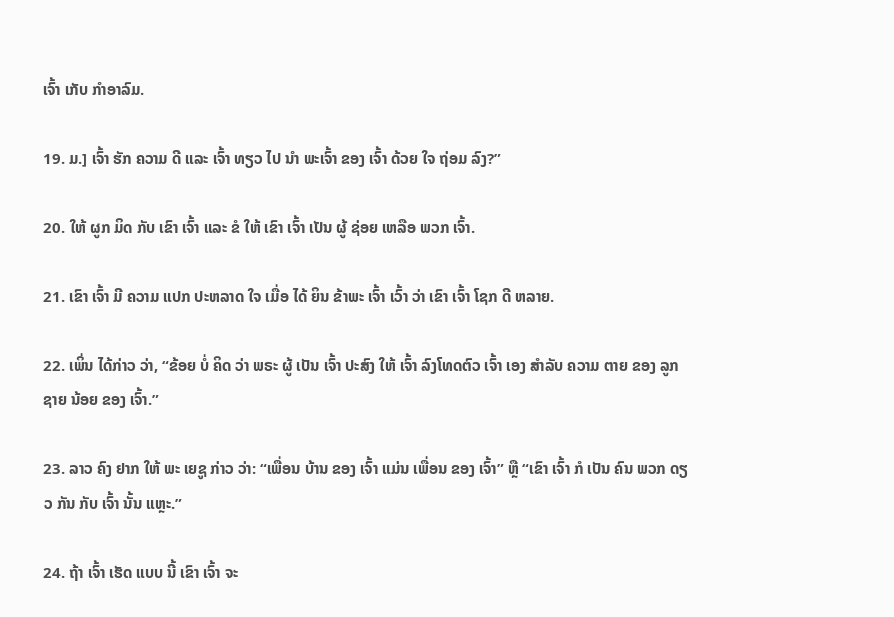ເຈົ້າ ເກັບ ກໍາອາລົມ.

19. ມ.] ເຈົ້າ ຮັກ ຄວາມ ດີ ແລະ ເຈົ້າ ທຽວ ໄປ ນໍາ ພະເຈົ້າ ຂອງ ເຈົ້າ ດ້ວຍ ໃຈ ຖ່ອມ ລົງ?”

20. ໃຫ້ ຜູກ ມິດ ກັບ ເຂົາ ເຈົ້າ ແລະ ຂໍ ໃຫ້ ເຂົາ ເຈົ້າ ເປັນ ຜູ້ ຊ່ອຍ ເຫລືອ ພວກ ເຈົ້າ.

21. ເຂົາ ເຈົ້າ ມີ ຄວາມ ແປກ ປະຫລາດ ໃຈ ເມື່ອ ໄດ້ ຍິນ ຂ້າພະ ເຈົ້າ ເວົ້າ ວ່າ ເຂົາ ເຈົ້າ ໂຊກ ດີ ຫລາຍ.

22. ເພິ່ນ ໄດ້ກ່າວ ວ່າ, “ຂ້ອຍ ບໍ່ ຄິດ ວ່າ ພຣະ ຜູ້ ເປັນ ເຈົ້າ ປະສົງ ໃຫ້ ເຈົ້າ ລົງໂທດຕົວ ເຈົ້າ ເອງ ສໍາລັບ ຄວາມ ຕາຍ ຂອງ ລູກ ຊາຍ ນ້ອຍ ຂອງ ເຈົ້າ.”

23. ລາວ ຄົງ ຢາກ ໃຫ້ ພະ ເຍຊູ ກ່າວ ວ່າ: “ເພື່ອນ ບ້ານ ຂອງ ເຈົ້າ ແມ່ນ ເພື່ອນ ຂອງ ເຈົ້າ” ຫຼື “ເຂົາ ເຈົ້າ ກໍ ເປັນ ຄົນ ພວກ ດຽວ ກັນ ກັບ ເຈົ້າ ນັ້ນ ແຫຼະ.”

24. ຖ້າ ເຈົ້າ ເຮັດ ແບບ ນີ້ ເຂົາ ເຈົ້າ ຈະ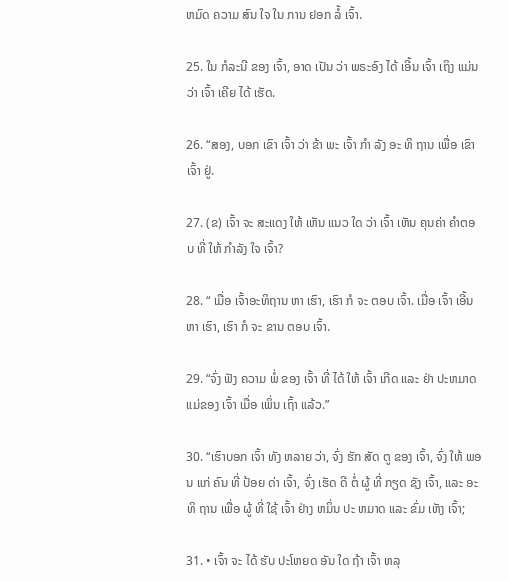ຫມົດ ຄວາມ ສົນ ໃຈ ໃນ ການ ຢອກ ລໍ້ ເຈົ້າ.

25. ໃນ ກໍລະນີ ຂອງ ເຈົ້າ, ອາດ ເປັນ ວ່າ ພຣະອົງ ໄດ້ ເອີ້ນ ເຈົ້າ ເຖິງ ແມ່ນວ່າ ເຈົ້າ ເຄີຍ ໄດ້ ເຮັດ.

26. “ສອງ, ບອກ ເຂົາ ເຈົ້າ ວ່າ ຂ້າ ພະ ເຈົ້າ ກໍາ ລັງ ອະ ທິ ຖານ ເພື່ອ ເຂົາ ເຈົ້າ ຢູ່.

27. (ຂ) ເຈົ້າ ຈະ ສະແດງ ໃຫ້ ເຫັນ ແນວ ໃດ ວ່າ ເຈົ້າ ເຫັນ ຄຸນຄ່າ ຄໍາຕອບ ທີ່ ໃຫ້ ກໍາລັງ ໃຈ ເຈົ້າ?

28. “ ເມື່ອ ເຈົ້າອະທິຖານ ຫາ ເຮົາ, ເຮົາ ກໍ ຈະ ຕອບ ເຈົ້າ. ເມື່ອ ເຈົ້າ ເອີ້ນ ຫາ ເຮົາ, ເຮົາ ກໍ ຈະ ຂານ ຕອບ ເຈົ້າ.

29. “ຈົ່ງ ຟັງ ຄວາມ ພໍ່ ຂອງ ເຈົ້າ ທີ່ ໄດ້ ໃຫ້ ເຈົ້າ ເກີດ ແລະ ຢ່າ ປະຫມາດ ແມ່ຂອງ ເຈົ້າ ເມື່ອ ເພິ່ນ ເຖົ້າ ແລ້ວ.”

30. “ເຮົາບອກ ເຈົ້າ ທັງ ຫລາຍ ວ່າ, ຈົ່ງ ຮັກ ສັດ ຕູ ຂອງ ເຈົ້າ, ຈົ່ງ ໃຫ້ ພອນ ແກ່ ຄົນ ທີ່ ປ້ອຍ ດ່າ ເຈົ້າ, ຈົ່ງ ເຮັດ ດີ ຕໍ່ ຜູ້ ທີ່ ກຽດ ຊັງ ເຈົ້າ, ແລະ ອະ ທິ ຖານ ເພື່ອ ຜູ້ ທີ່ ໃຊ້ ເຈົ້າ ຢ່າງ ຫມິ່ນ ປະ ຫມາດ ແລະ ຂົ່ມ ເຫັງ ເຈົ້າ;

31. • ເຈົ້າ ຈະ ໄດ້ ຮັບ ປະໂຫຍດ ອັນ ໃດ ຖ້າ ເຈົ້າ ຫລຸ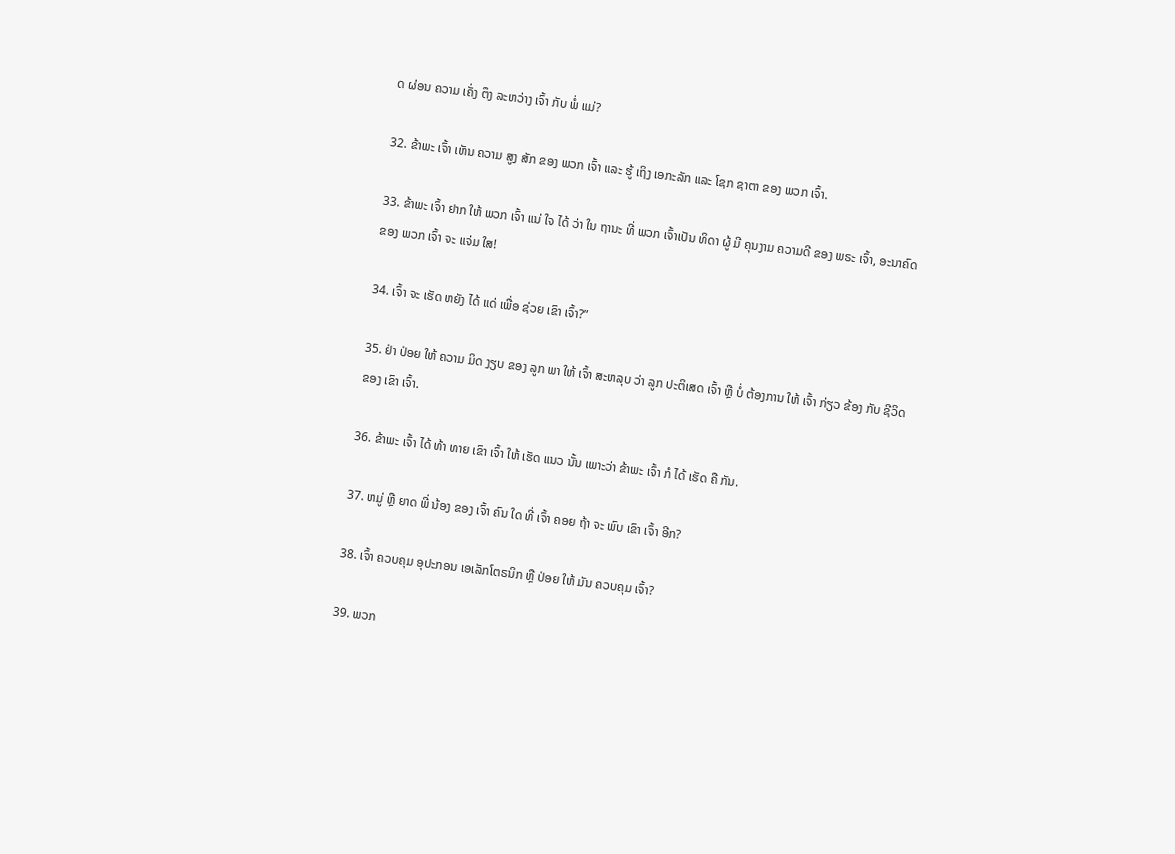ດ ຜ່ອນ ຄວາມ ເຄັ່ງ ຕຶງ ລະຫວ່າງ ເຈົ້າ ກັບ ພໍ່ ແມ່?

32. ຂ້າພະ ເຈົ້າ ເຫັນ ຄວາມ ສູງ ສັກ ຂອງ ພວກ ເຈົ້າ ແລະ ຮູ້ ເຖິງ ເອກະລັກ ແລະ ໂຊກ ຊາຕາ ຂອງ ພວກ ເຈົ້າ.

33. ຂ້າພະ ເຈົ້າ ຢາກ ໃຫ້ ພວກ ເຈົ້າ ແນ່ ໃຈ ໄດ້ ວ່າ ໃນ ຖານະ ທີ່ ພວກ ເຈົ້າເປັນ ທິດາ ຜູ້ ມີ ຄຸນງາມ ຄວາມດີ ຂອງ ພຣະ ເຈົ້າ, ອະນາຄົດ ຂອງ ພວກ ເຈົ້າ ຈະ ແຈ່ມ ໃສ!

34. ເຈົ້າ ຈະ ເຮັດ ຫຍັງ ໄດ້ ແດ່ ເພື່ອ ຊ່ວຍ ເຂົາ ເຈົ້າ?”

35. ຢ່າ ປ່ອຍ ໃຫ້ ຄວາມ ມິດ ງຽບ ຂອງ ລູກ ພາ ໃຫ້ ເຈົ້າ ສະຫລຸບ ວ່າ ລູກ ປະຕິເສດ ເຈົ້າ ຫຼື ບໍ່ ຕ້ອງການ ໃຫ້ ເຈົ້າ ກ່ຽວ ຂ້ອງ ກັບ ຊີວິດ ຂອງ ເຂົາ ເຈົ້າ.

36. ຂ້າພະ ເຈົ້າ ໄດ້ ທ້າ ທາຍ ເຂົາ ເຈົ້າ ໃຫ້ ເຮັດ ແນວ ນັ້ນ ເພາະວ່າ ຂ້າພະ ເຈົ້າ ກໍ ໄດ້ ເຮັດ ຄື ກັນ.

37. ຫມູ່ ຫຼື ຍາດ ພີ່ ນ້ອງ ຂອງ ເຈົ້າ ຄົນ ໃດ ທີ່ ເຈົ້າ ຄອຍ ຖ້າ ຈະ ພົບ ເຂົາ ເຈົ້າ ອີກ?

38. ເຈົ້າ ຄວບຄຸມ ອຸປະກອນ ເອເລັກໂຕຣນິກ ຫຼື ປ່ອຍ ໃຫ້ ມັນ ຄວບຄຸມ ເຈົ້າ?

39. ພວກ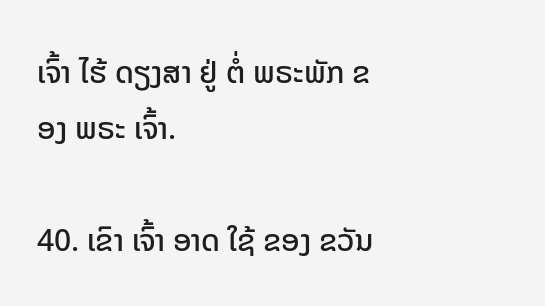ເຈົ້າ ໄຮ້ ດຽງສາ ຢູ່ ຕໍ່ ພຣະພັກ ຂອງ ພຣະ ເຈົ້າ.

40. ເຂົາ ເຈົ້າ ອາດ ໃຊ້ ຂອງ ຂວັນ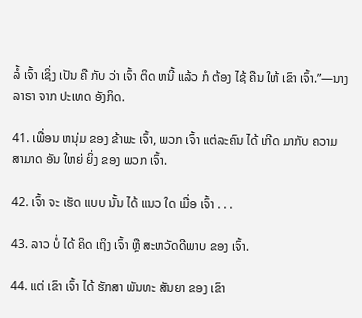ລໍ້ ເຈົ້າ ເຊິ່ງ ເປັນ ຄື ກັບ ວ່າ ເຈົ້າ ຕິດ ຫນີ້ ແລ້ວ ກໍ ຕ້ອງ ໄຊ້ ຄືນ ໃຫ້ ເຂົາ ເຈົ້າ.”—ນາງ ລາຣາ ຈາກ ປະເທດ ອັງກິດ.

41. ເພື່ອນ ຫນຸ່ມ ຂອງ ຂ້າພະ ເຈົ້າ, ພວກ ເຈົ້າ ແຕ່ລະຄົນ ໄດ້ ເກີດ ມາກັບ ຄວາມ ສາມາດ ອັນ ໃຫຍ່ ຍິ່ງ ຂອງ ພວກ ເຈົ້າ.

42. ເຈົ້າ ຈະ ເຮັດ ແບບ ນັ້ນ ໄດ້ ແນວ ໃດ ເມື່ອ ເຈົ້າ . . .

43. ລາວ ບໍ່ ໄດ້ ຄິດ ເຖິງ ເຈົ້າ ຫຼື ສະຫວັດດີພາບ ຂອງ ເຈົ້າ.

44. ແຕ່ ເຂົາ ເຈົ້າ ໄດ້ ຮັກສາ ພັນທະ ສັນຍາ ຂອງ ເຂົາ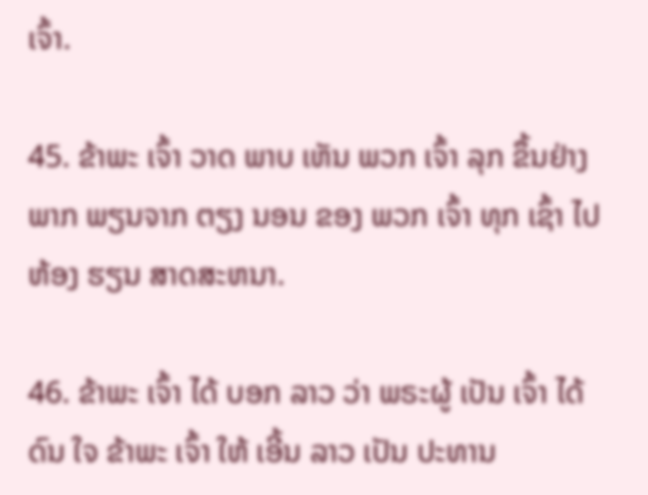ເຈົ້າ.

45. ຂ້າພະ ເຈົ້າ ວາດ ພາບ ເຫັນ ພວກ ເຈົ້າ ລຸກ ຂຶ້ນຢ່າງ ພາກ ພຽນຈາກ ຕຽງ ນອນ ຂອງ ພວກ ເຈົ້າ ທຸກ ເຊົ້າ ໄປ ຫ້ອງ ຮຽນ ສາດສະຫນາ.

46. ຂ້າພະ ເຈົ້າ ໄດ້ ບອກ ລາວ ວ່າ ພຣະຜູ້ ເປັນ ເຈົ້າ ໄດ້ ດົນ ໃຈ ຂ້າພະ ເຈົ້າ ໃຫ້ ເອີ້ນ ລາວ ເປັນ ປະທານ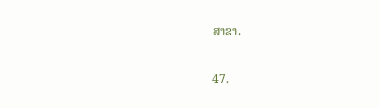ສາຂາ.

47.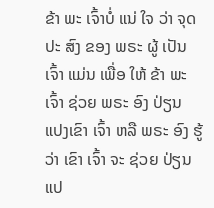ຂ້າ ພະ ເຈົ້າບໍ່ ແນ່ ໃຈ ວ່າ ຈຸດ ປະ ສົງ ຂອງ ພຣະ ຜູ້ ເປັນ ເຈົ້າ ແມ່ນ ເພື່ອ ໃຫ້ ຂ້າ ພະ ເຈົ້າ ຊ່ວຍ ພຣະ ອົງ ປ່ຽນ ແປງເຂົາ ເຈົ້າ ຫລື ພຣະ ອົງ ຮູ້ ວ່າ ເຂົາ ເຈົ້າ ຈະ ຊ່ວຍ ປ່ຽນ ແປ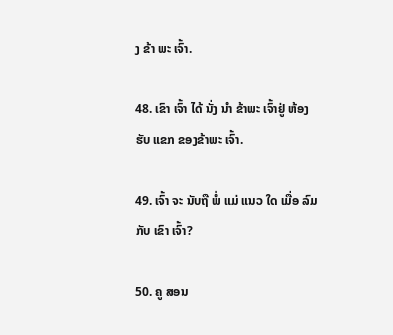ງ ຂ້າ ພະ ເຈົ້າ.

48. ເຂົາ ເຈົ້າ ໄດ້ ນັ່ງ ນໍາ ຂ້າພະ ເຈົ້າຢູ່ ຫ້ອງ ຮັບ ແຂກ ຂອງຂ້າພະ ເຈົ້າ.

49. ເຈົ້າ ຈະ ນັບຖື ພໍ່ ແມ່ ແນວ ໃດ ເມື່ອ ລົມ ກັບ ເຂົາ ເຈົ້າ?

50. ຄູ ສອນ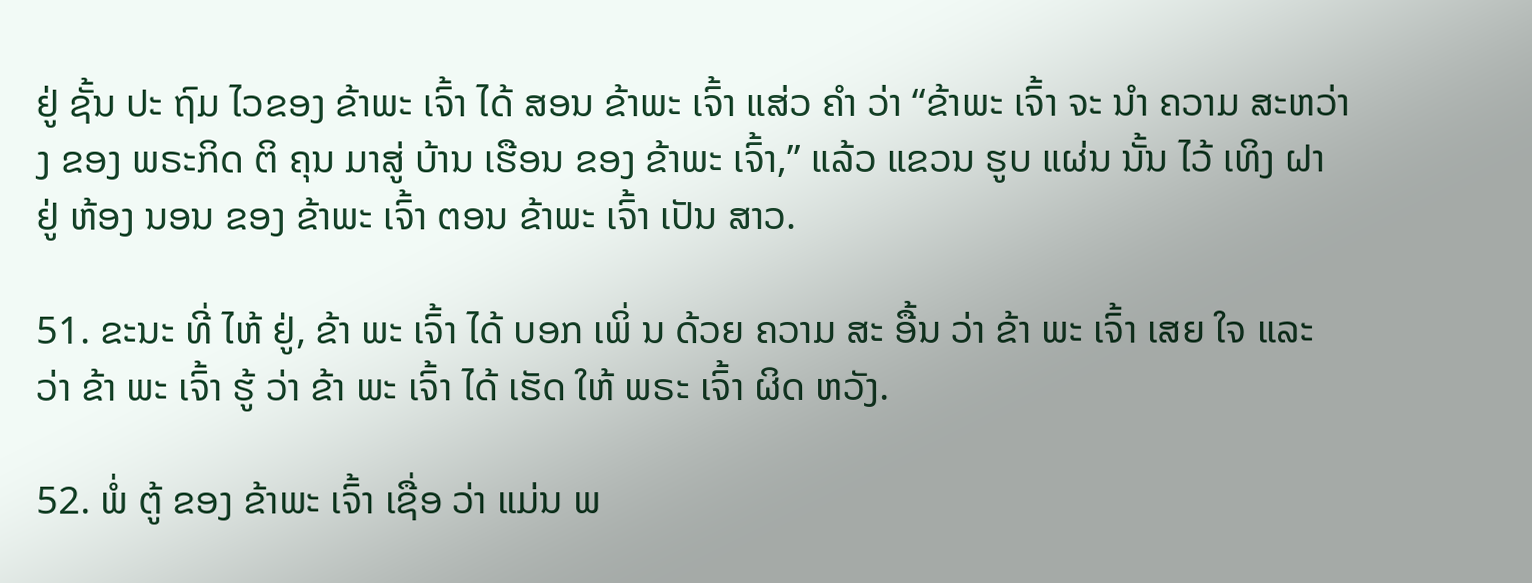ຢູ່ ຊັ້ນ ປະ ຖົມ ໄວຂອງ ຂ້າພະ ເຈົ້າ ໄດ້ ສອນ ຂ້າພະ ເຈົ້າ ແສ່ວ ຄໍາ ວ່າ “ຂ້າພະ ເຈົ້າ ຈະ ນໍາ ຄວາມ ສະຫວ່າງ ຂອງ ພຣະກິດ ຕິ ຄຸນ ມາສູ່ ບ້ານ ເຮືອນ ຂອງ ຂ້າພະ ເຈົ້າ,” ແລ້ວ ແຂວນ ຮູບ ແຜ່ນ ນັ້ນ ໄວ້ ເທິງ ຝາ ຢູ່ ຫ້ອງ ນອນ ຂອງ ຂ້າພະ ເຈົ້າ ຕອນ ຂ້າພະ ເຈົ້າ ເປັນ ສາວ.

51. ຂະນະ ທີ່ ໄຫ້ ຢູ່, ຂ້າ ພະ ເຈົ້າ ໄດ້ ບອກ ເພິ່ ນ ດ້ວຍ ຄວາມ ສະ ອື້ນ ວ່າ ຂ້າ ພະ ເຈົ້າ ເສຍ ໃຈ ແລະ ວ່າ ຂ້າ ພະ ເຈົ້າ ຮູ້ ວ່າ ຂ້າ ພະ ເຈົ້າ ໄດ້ ເຮັດ ໃຫ້ ພຣະ ເຈົ້າ ຜິດ ຫວັງ.

52. ພໍ່ ຕູ້ ຂອງ ຂ້າພະ ເຈົ້າ ເຊື່ອ ວ່າ ແມ່ນ ພ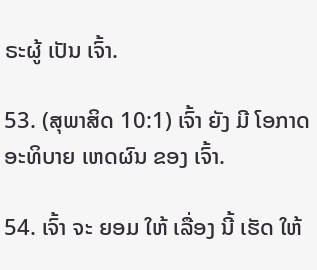ຣະຜູ້ ເປັນ ເຈົ້າ.

53. (ສຸພາສິດ 10:1) ເຈົ້າ ຍັງ ມີ ໂອກາດ ອະທິບາຍ ເຫດຜົນ ຂອງ ເຈົ້າ.

54. ເຈົ້າ ຈະ ຍອມ ໃຫ້ ເລື່ອງ ນີ້ ເຮັດ ໃຫ້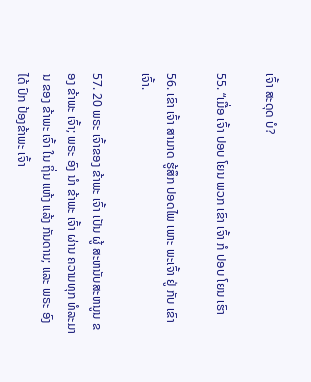ເຈົ້າ ສະດຸດ ບໍ?

55. “ເມື່ອ ເຈົ້າ ປອບ ໂຍນ ພວກ ເຂົາ ເຈົ້າ ກໍ ປອບ ໂຍນ ເຮົາ

56. ເຂົາ ເຈົ້າ ສາມາດ ຮູ້ສຶກ ປອດໄພ ເພາະ ພະເຈົ້າ ຢູ່ ກັບ ເຂົາ ເຈົ້າ.

57. 20 ພຣະ ເຈົ້າຂອງ ຂ້າພະ ເຈົ້າ ເປັນ ຜູ້ ສະຫນັບສະຫນູນ ຂອງ ຂ້າພະ ເຈົ້າ; ພຣະ ອົງ ນໍາ ຂ້າພະ ເຈົ້າ ຜ່ານ ຄວາມທຸກ ທໍລະມານ ຂອງ ຂ້າພະ ເຈົ້າ ໃນ ຖິ່ນ ແຫ້ງ ແລ້ງ ກັນດານ; ແລະ ພຣະ ອົງ ໄດ້ ປົກ ປ້ອງຂ້າພະ ເຈົ້າ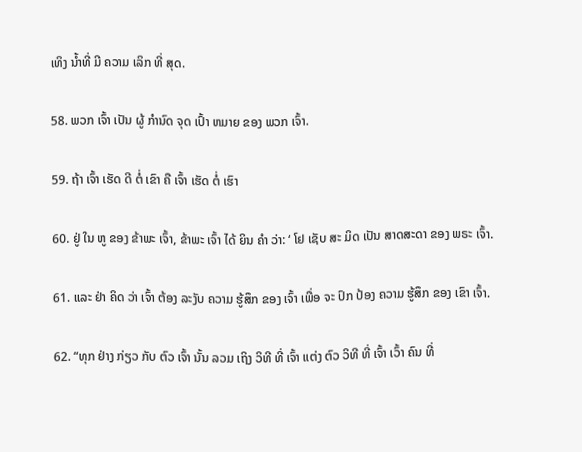ເທິງ ນ້ຳທີ່ ມີ ຄວາມ ເລິກ ທີ່ ສຸດ.

58. ພວກ ເຈົ້າ ເປັນ ຜູ້ ກໍານົດ ຈຸດ ເປົ້າ ຫມາຍ ຂອງ ພວກ ເຈົ້າ.

59. ຖ້າ ເຈົ້າ ເຮັດ ດີ ຕໍ່ ເຂົາ ຄື ເຈົ້າ ເຮັດ ຕໍ່ ເຮົາ

60. ຢູ່ ໃນ ຫູ ຂອງ ຂ້າພະ ເຈົ້າ, ຂ້າພະ ເຈົ້າ ໄດ້ ຍິນ ຄໍາ ວ່າ: ‘ ໂຢ ເຊັບ ສະ ມິດ ເປັນ ສາດສະດາ ຂອງ ພຣະ ເຈົ້າ.

61. ແລະ ຢ່າ ຄິດ ວ່າ ເຈົ້າ ຕ້ອງ ລະງັບ ຄວາມ ຮູ້ສຶກ ຂອງ ເຈົ້າ ເພື່ອ ຈະ ປົກ ປ້ອງ ຄວາມ ຮູ້ສຶກ ຂອງ ເຂົາ ເຈົ້າ.

62. “ທຸກ ຢ່າງ ກ່ຽວ ກັບ ຕົວ ເຈົ້າ ນັ້ນ ລວມ ເຖິງ ວິທີ ທີ່ ເຈົ້າ ແຕ່ງ ຕົວ ວິທີ ທີ່ ເຈົ້າ ເວົ້າ ຄົນ ທີ່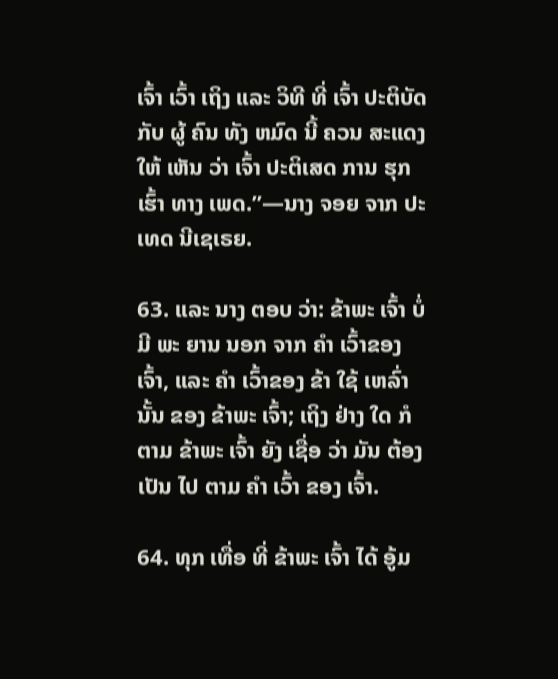ເຈົ້າ ເວົ້າ ເຖິງ ແລະ ວິທີ ທີ່ ເຈົ້າ ປະຕິບັດ ກັບ ຜູ້ ຄົນ ທັງ ຫມົດ ນີ້ ຄວນ ສະແດງ ໃຫ້ ເຫັນ ວ່າ ເຈົ້າ ປະຕິເສດ ການ ຮຸກ ເຮົ້າ ທາງ ເພດ.”—ນາງ ຈອຍ ຈາກ ປະເທດ ນີເຊເຣຍ.

63. ແລະ ນາງ ຕອບ ວ່າ: ຂ້າພະ ເຈົ້າ ບໍ່ ມີ ພະ ຍານ ນອກ ຈາກ ຄໍາ ເວົ້າຂອງ ເຈົ້າ, ແລະ ຄໍາ ເວົ້າຂອງ ຂ້າ ໃຊ້ ເຫລົ່ານັ້ນ ຂອງ ຂ້າພະ ເຈົ້າ; ເຖິງ ຢ່າງ ໃດ ກໍ ຕາມ ຂ້າພະ ເຈົ້າ ຍັງ ເຊື່ອ ວ່າ ມັນ ຕ້ອງ ເປັນ ໄປ ຕາມ ຄໍາ ເວົ້າ ຂອງ ເຈົ້າ.

64. ທຸກ ເທື່ອ ທີ່ ຂ້າພະ ເຈົ້າ ໄດ້ ອູ້ມ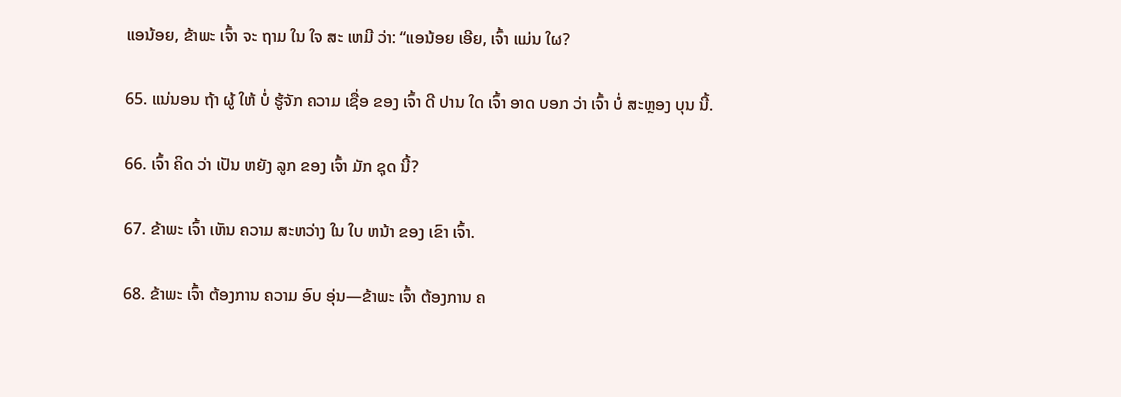ແອນ້ອຍ, ຂ້າພະ ເຈົ້າ ຈະ ຖາມ ໃນ ໃຈ ສະ ເຫມີ ວ່າ: “ແອນ້ອຍ ເອີຍ, ເຈົ້າ ແມ່ນ ໃຜ?

65. ແນ່ນອນ ຖ້າ ຜູ້ ໃຫ້ ບໍ່ ຮູ້ຈັກ ຄວາມ ເຊື່ອ ຂອງ ເຈົ້າ ດີ ປານ ໃດ ເຈົ້າ ອາດ ບອກ ວ່າ ເຈົ້າ ບໍ່ ສະຫຼອງ ບຸນ ນີ້.

66. ເຈົ້າ ຄິດ ວ່າ ເປັນ ຫຍັງ ລູກ ຂອງ ເຈົ້າ ມັກ ຊຸດ ນີ້?

67. ຂ້າພະ ເຈົ້າ ເຫັນ ຄວາມ ສະຫວ່າງ ໃນ ໃບ ຫນ້າ ຂອງ ເຂົາ ເຈົ້າ.

68. ຂ້າພະ ເຈົ້າ ຕ້ອງການ ຄວາມ ອົບ ອຸ່ນ—ຂ້າພະ ເຈົ້າ ຕ້ອງການ ຄ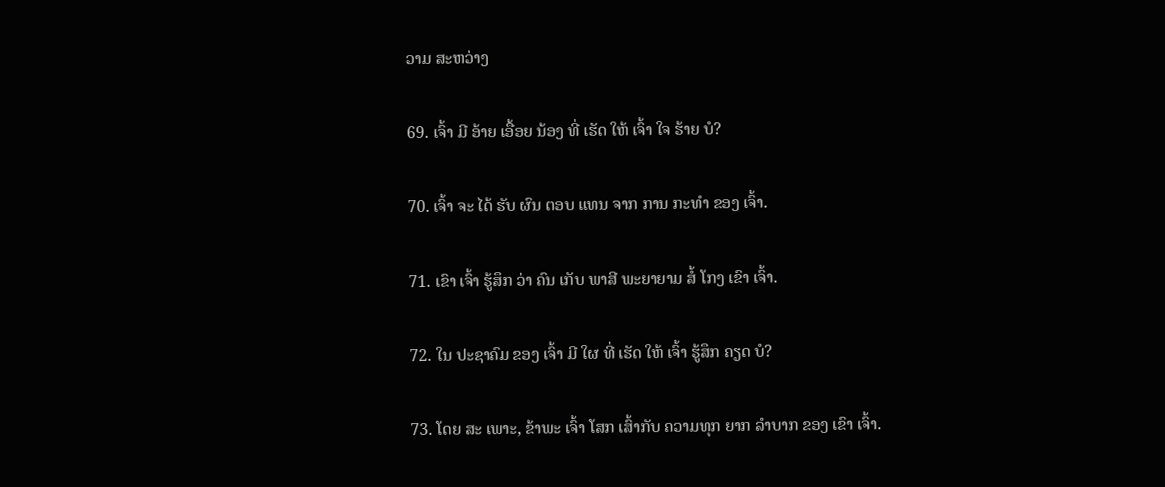ວາມ ສະຫວ່າງ

69. ເຈົ້າ ມີ ອ້າຍ ເອື້ອຍ ນ້ອງ ທີ່ ເຮັດ ໃຫ້ ເຈົ້າ ໃຈ ຮ້າຍ ບໍ?

70. ເຈົ້າ ຈະ ໄດ້ ຮັບ ຜົນ ຕອບ ແທນ ຈາກ ການ ກະທໍາ ຂອງ ເຈົ້າ.

71. ເຂົາ ເຈົ້າ ຮູ້ສຶກ ວ່າ ຄົນ ເກັບ ພາສີ ພະຍາຍາມ ສໍ້ ໂກງ ເຂົາ ເຈົ້າ.

72. ໃນ ປະຊາຄົມ ຂອງ ເຈົ້າ ມີ ໃຜ ທີ່ ເຮັດ ໃຫ້ ເຈົ້າ ຮູ້ສຶກ ຄຽດ ບໍ?

73. ໂດຍ ສະ ເພາະ, ຂ້າພະ ເຈົ້າ ໂສກ ເສົ້າກັບ ຄວາມທຸກ ຍາກ ລໍາບາກ ຂອງ ເຂົາ ເຈົ້າ.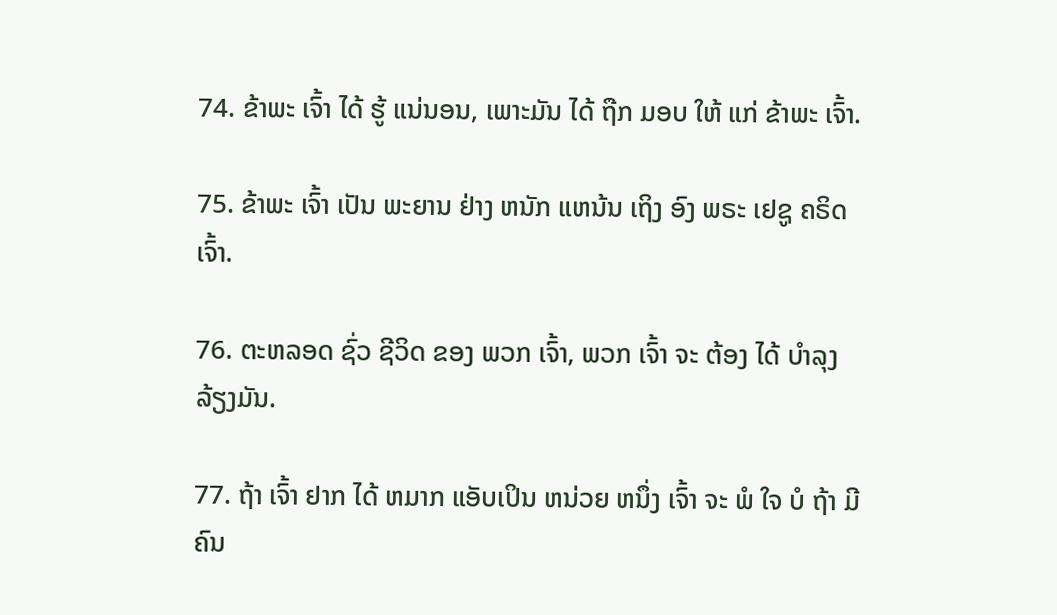74. ຂ້າພະ ເຈົ້າ ໄດ້ ຮູ້ ແນ່ນອນ, ເພາະມັນ ໄດ້ ຖືກ ມອບ ໃຫ້ ແກ່ ຂ້າພະ ເຈົ້າ.

75. ຂ້າພະ ເຈົ້າ ເປັນ ພະຍານ ຢ່າງ ຫນັກ ແຫນ້ນ ເຖິງ ອົງ ພຣະ ເຢຊູ ຄຣິດ ເຈົ້າ.

76. ຕະຫລອດ ຊົ່ວ ຊີວິດ ຂອງ ພວກ ເຈົ້າ, ພວກ ເຈົ້າ ຈະ ຕ້ອງ ໄດ້ ບໍາລຸງ ລ້ຽງມັນ.

77. ຖ້າ ເຈົ້າ ຢາກ ໄດ້ ຫມາກ ແອັບເປິນ ຫນ່ວຍ ຫນຶ່ງ ເຈົ້າ ຈະ ພໍ ໃຈ ບໍ ຖ້າ ມີ ຄົນ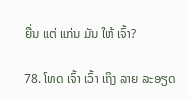ຍື່ນ ແຕ່ ແກ່ນ ມັນ ໃຫ້ ເຈົ້າ?

78. ໂທດ ເຈົ້າ ເວົ້າ ເຖິງ ລາຍ ລະອຽດ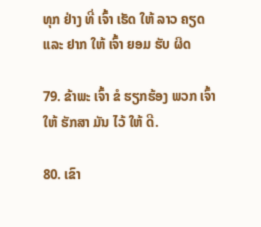ທຸກ ຢ່າງ ທີ່ ເຈົ້າ ເຮັດ ໃຫ້ ລາວ ຄຽດ ແລະ ຢາກ ໃຫ້ ເຈົ້າ ຍອມ ຮັບ ຜິດ

79. ຂ້າພະ ເຈົ້າ ຂໍ ຮຽກຮ້ອງ ພວກ ເຈົ້າ ໃຫ້ ຮັກສາ ມັນ ໄວ້ ໃຫ້ ດີ.

80. ເຂົາ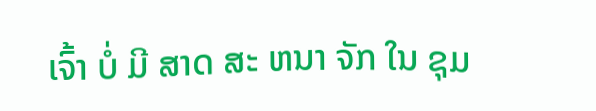ເຈົ້າ ບໍ່ ມີ ສາດ ສະ ຫນາ ຈັກ ໃນ ຊຸມ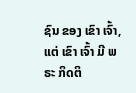ຊົນ ຂອງ ເຂົາ ເຈົ້າ, ແຕ່ ເຂົາ ເຈົ້າ ມີ ພຣະ ກິດຕິ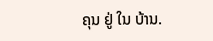ຄຸນ ຢູ່ ໃນ ບ້ານ.